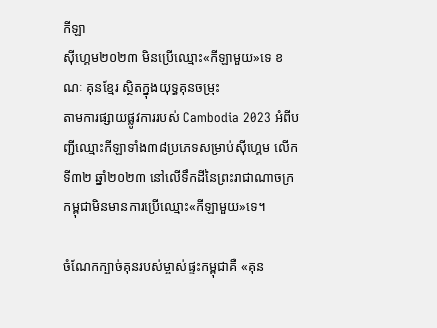កីឡា
ស៊ីហ្គេម២០២៣ មិនប្រើឈ្មោះ«កីឡាមួយ»ទេ ខណៈ គុនខ្មែរ ស្ថិតក្នុងយុទ្ធគុនចម្រុះ
តាមការផ្សាយផ្លូវការរបស់ Cambodia 2023 អំពីបញ្ជីឈ្មោះកីឡាទាំង៣៨ប្រភេទសម្រាប់ស៊ីហ្គេម លើកទី៣២ ឆ្នាំ២០២៣ នៅលើទឹកដីនៃព្រះរាជាណាចក្រកម្ពុជាមិនមានការប្រើឈ្មោះ«កីឡាមួយ»ទេ។

ចំណែកក្បាច់គុនរបស់ម្ចាស់ផ្ទះកម្ពុជាគឺ «គុន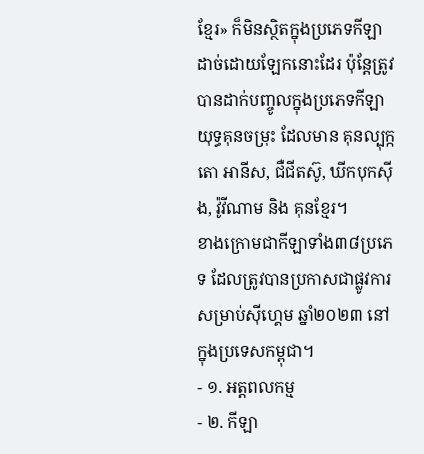ខ្មែរ» ក៏មិនស្ថិតក្នុងប្រភេទកីឡាដាច់ដោយឡែកនោះដែរ ប៉ុន្តែត្រូវបានដាក់បញ្ចូលក្នុងប្រភេទកីឡាយុទ្ធគុនចម្រុះ ដែលមាន គុនល្បុក្កតោ អានីស, ជឺជីតស៊ូ, ឃីកបុកស៊ីង, វ៉ូវីណាម និង គុនខ្មែរ។
ខាងក្រោមជាកីឡាទាំង៣៨ប្រភេទ ដែលត្រូវបានប្រកាសជាផ្លូវការសម្រាប់ស៊ីហ្គេម ឆ្នាំ២០២៣ នៅក្នុងប្រទេសកម្ពុជា។
- ១. អត្តពលកម្ម
- ២. កីឡា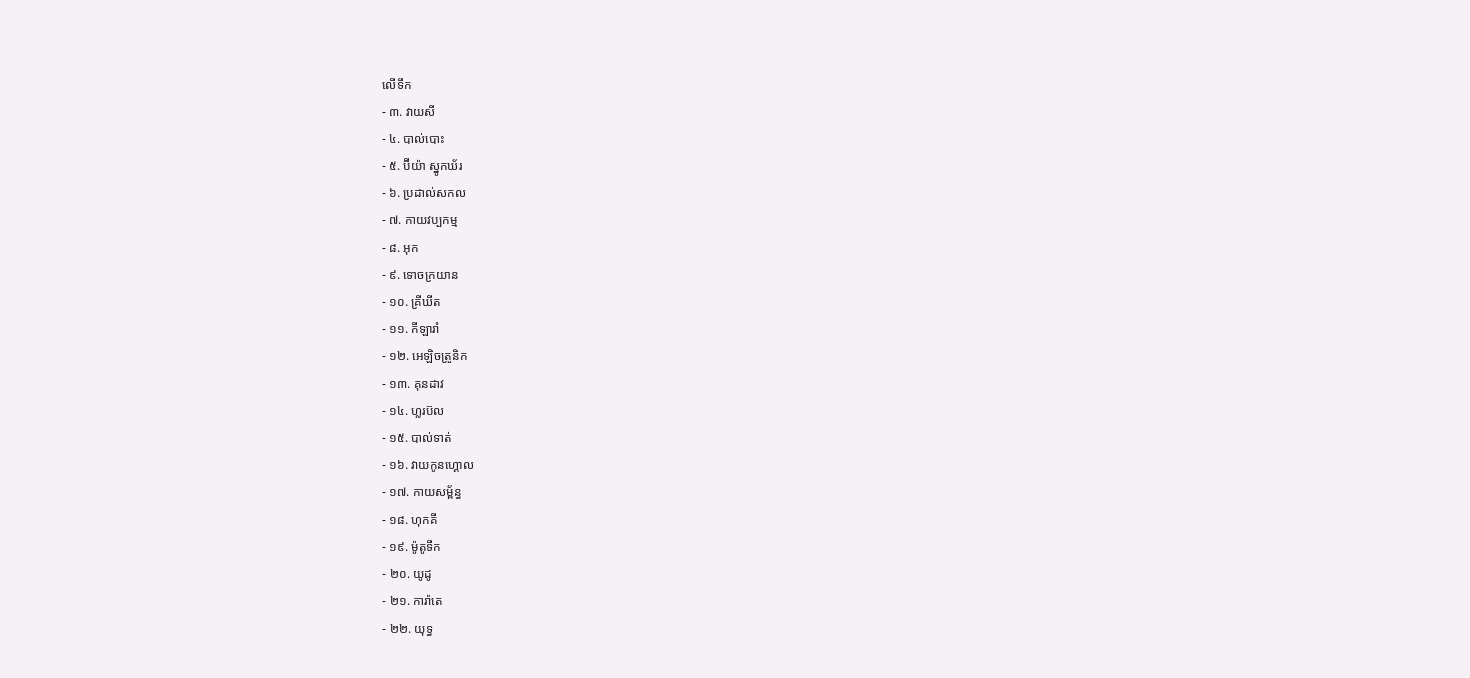លើទឹក
- ៣. វាយសី
- ៤. បាល់បោះ
- ៥. ប៊ីយ៉ា ស្នូកឃ័រ
- ៦. ប្រដាល់សកល
- ៧. កាយវប្បកម្ម
- ៨. អុក
- ៩. ទោចក្រយាន
- ១០. គ្រីឃីត
- ១១. កីឡារាំ
- ១២. អេឡិចត្រូនិក
- ១៣. គុនដាវ
- ១៤. ហ្លរប៊ល
- ១៥. បាល់ទាត់
- ១៦. វាយកូនហ្គោល
- ១៧. កាយសម្ព័ន្ធ
- ១៨. ហុកគី
- ១៩. ម៉ូតូទឹក
- ២០. យូដូ
- ២១. ការ៉ាតេ
- ២២. យុទ្ធ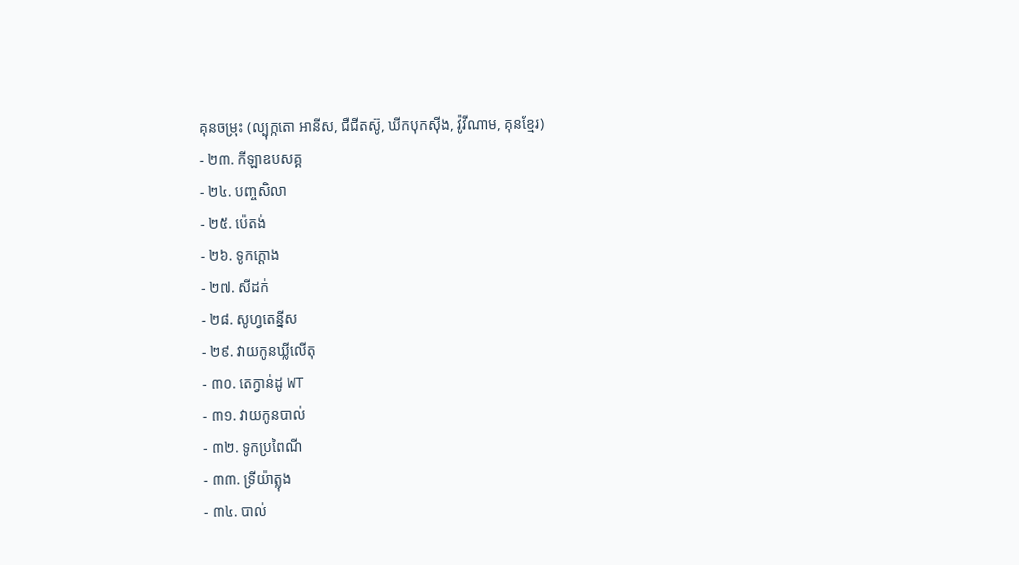គុនចម្រុះ (ល្បុក្កតោ អានីស, ជឺជីតស៊ូ, ឃីកបុកស៊ីង, វ៉ូវីណាម, គុនខ្មែរ)
- ២៣. កីឡាឧបសគ្គ
- ២៤. បញ្ចសិលា
- ២៥. ប៉េតង់
- ២៦. ទូកក្តោង
- ២៧. សីដក់
- ២៨. សូហ្វតេន្នីស
- ២៩. វាយកូនឃ្លីលើតុ
- ៣០. តេក្វាន់ដូ WT
- ៣១. វាយកូនបាល់
- ៣២. ទូកប្រពៃណី
- ៣៣. ទ្រីយ៉ាត្លុង
- ៣៤. បាល់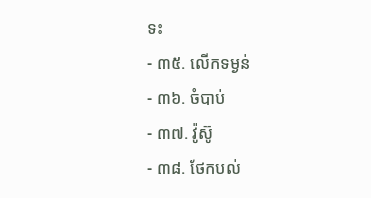ទះ
- ៣៥. លើកទម្ងន់
- ៣៦. ចំបាប់
- ៣៧. វ៉ូស៊ូ
- ៣៨. ថែកបល់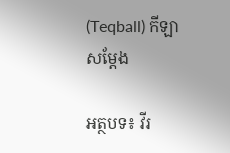(Teqball) កីឡាសម្តែង

អត្ថបទ៖ វីរ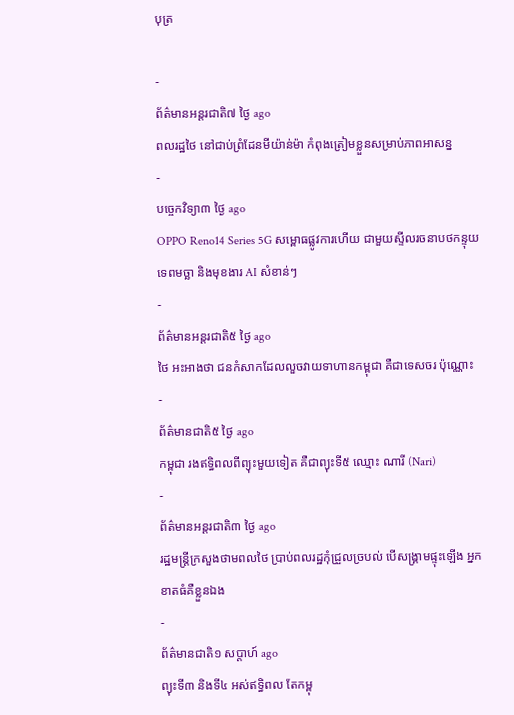បុត្រ

-
ព័ត៌មានអន្ដរជាតិ៧ ថ្ងៃ ago
ពលរដ្ឋថៃ នៅជាប់ព្រំដែនមីយ៉ាន់ម៉ា កំពុងត្រៀមខ្លួនសម្រាប់ភាពអាសន្ន
-
បច្ចេកវិទ្យា៣ ថ្ងៃ ago
OPPO Reno14 Series 5G សម្ពោធផ្លូវការហើយ ជាមួយស្ទីលរចនាបថកន្ទុយទេពមច្ឆា និងមុខងារ AI សំខាន់ៗ
-
ព័ត៌មានអន្ដរជាតិ៥ ថ្ងៃ ago
ថៃ អះអាងថា ជនកំសាកដែលលួចវាយទាហានកម្ពុជា គឺជាទេសចរ ប៉ុណ្ណោះ
-
ព័ត៌មានជាតិ៥ ថ្ងៃ ago
កម្ពុជា រងឥទ្ធិពលពីព្យុះមួយទៀត គឺជាព្យុះទី៥ ឈ្មោះ ណារី (Nari)
-
ព័ត៌មានអន្ដរជាតិ៣ ថ្ងៃ ago
រដ្ឋមន្ត្រីក្រសួងថាមពលថៃ ប្រាប់ពលរដ្ឋកុំជ្រួលច្របល់ បើសង្គ្រាមផ្ទុះឡើង អ្នកខាតធំគឺខ្លួនឯង
-
ព័ត៌មានជាតិ១ សប្តាហ៍ ago
ព្យុះទី៣ និងទី៤ អស់ឥទ្ធិពល តែកម្ពុ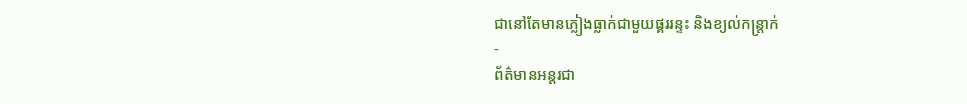ជានៅតែមានភ្លៀងធ្លាក់ជាមួយផ្គររន្ទះ និងខ្យល់កន្ត្រាក់
-
ព័ត៌មានអន្ដរជា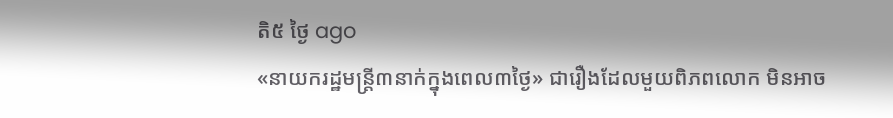តិ៥ ថ្ងៃ ago
«នាយករដ្ឋមន្ត្រី៣នាក់ក្នុងពេល៣ថ្ងៃ» ជារឿងដែលមួយពិភពលោក មិនអាច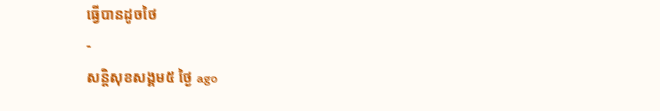ធ្វើបានដូចថៃ
-
សន្តិសុខសង្គម៥ ថ្ងៃ ago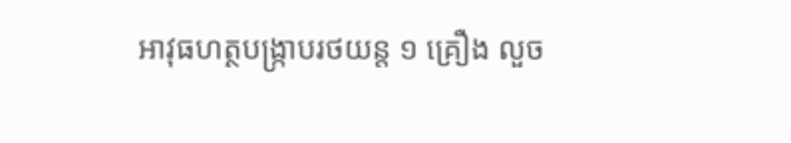អាវុធហត្ថបង្ក្រាបរថយន្ត ១ គ្រឿង លួច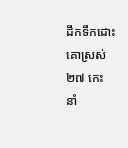ដឹកទឹកដោះគោស្រស់ ២៧ កេះ នាំ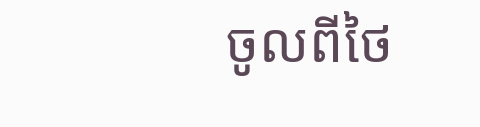ចូលពីថៃ